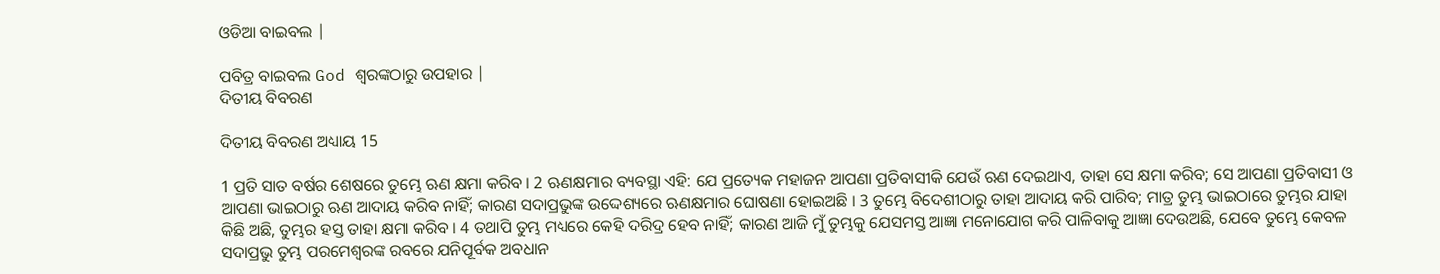ଓଡିଆ ବାଇବଲ |

ପବିତ୍ର ବାଇବଲ God ଶ୍ବରଙ୍କଠାରୁ ଉପହାର |
ଦିତୀୟ ବିବରଣ

ଦିତୀୟ ବିବରଣ ଅଧ୍ୟାୟ 15

1 ପ୍ରତି ସାତ ବର୍ଷର ଶେଷରେ ତୁମ୍ଭେ ଋଣ କ୍ଷମା କରିବ । 2 ଋଣକ୍ଷମାର ବ୍ୟବସ୍ଥା ଏହି: ଯେ ପ୍ରତ୍ୟେକ ମହାଜନ ଆପଣା ପ୍ରତିବାସୀକି ଯେଉଁ ଋଣ ଦେଇଥାଏ, ତାହା ସେ କ୍ଷମା କରିବ; ସେ ଆପଣା ପ୍ରତିବାସୀ ଓ ଆପଣା ଭାଇଠାରୁ ଋଣ ଆଦାୟ କରିବ ନାହିଁ; କାରଣ ସଦାପ୍ରଭୁଙ୍କ ଉଦ୍ଦେଶ୍ୟରେ ଋଣକ୍ଷମାର ଘୋଷଣା ହୋଇଅଛି । 3 ତୁମ୍ଭେ ବିଦେଶୀଠାରୁ ତାହା ଆଦାୟ କରି ପାରିବ; ମାତ୍ର ତୁମ୍ଭ ଭାଇଠାରେ ତୁମ୍ଭର ଯାହା କିଛି ଅଛି, ତୁମ୍ଭର ହସ୍ତ ତାହା କ୍ଷମା କରିବ । 4 ତଥାପି ତୁମ୍ଭ ମଧ୍ୟରେ କେହି ଦରିଦ୍ର ହେବ ନାହିଁ; କାରଣ ଆଜି ମୁଁ ତୁମ୍ଭକୁ ଯେସମସ୍ତ ଆଜ୍ଞା ମନୋଯୋଗ କରି ପାଳିବାକୁ ଆଜ୍ଞା ଦେଉଅଛି, ଯେବେ ତୁମ୍ଭେ କେବଳ ସଦାପ୍ରଭୁ ତୁମ୍ଭ ପରମେଶ୍ଵରଙ୍କ ରବରେ ଯନିପୂର୍ବକ ଅବଧାନ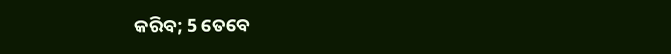କରିବ; 5 ତେବେ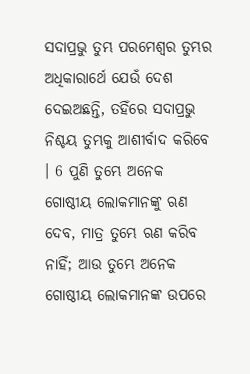ସଦାପ୍ରଭୁ ତୁମ୍ଭ ପରମେଶ୍ଵର ତୁମ୍ଭର ଅଧିକାରାର୍ଥେ ଯେଉଁ ଦେଶ ଦେଇଅଛନ୍ତି, ତହିଁରେ ସଦାପ୍ରଭୁ ନିଶ୍ଚୟ ତୁମ୍ଭକୁ ଆଶୀର୍ବାଦ କରିବେ । 6 ପୁଣି ତୁମ୍ଭେ ଅନେକ ଗୋଷ୍ଠୀୟ ଲୋକମାନଙ୍କୁ ଋଣ ଦେବ, ମାତ୍ର ତୁମ୍ଭେ ଋଣ କରିବ ନାହିଁ; ଆଉ ତୁମ୍ଭେ ଅନେକ ଗୋଷ୍ଠୀୟ ଲୋକମାନଙ୍କ ଉପରେ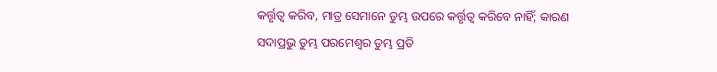କର୍ତ୍ତୃତ୍ଵ କରିବ, ମାତ୍ର ସେମାନେ ତୁମ୍ଭ ଉପରେ କର୍ତ୍ତୃତ୍ଵ କରିବେ ନାହିଁ; କାରଣ ସଦାପ୍ରଭୁ ତୁମ୍ଭ ପରମେଶ୍ଵର ତୁମ୍ଭ ପ୍ରତି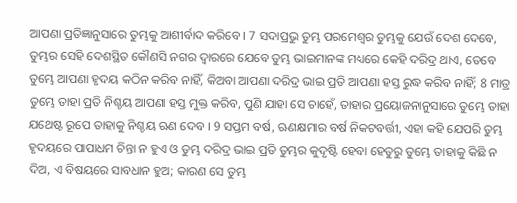ଆପଣା ପ୍ରତିଜ୍ଞାନୁସାରେ ତୁମ୍ଭକୁ ଆଶୀର୍ବାଦ କରିବେ । 7 ସଦାପ୍ରଭୁ ତୁମ୍ଭ ପରମେଶ୍ଵର ତୁମ୍ଭକୁ ଯେଉଁ ଦେଶ ଦେବେ, ତୁମ୍ଭର ସେହି ଦେଶସ୍ଥିତ କୌଣସି ନଗର ଦ୍ଵାରରେ ଯେବେ ତୁମ୍ଭ ଭାଇମାନଙ୍କ ମଧ୍ୟରେ କେହି ଦରିଦ୍ର ଥାଏ, ତେବେ ତୁମ୍ଭେ ଆପଣା ହୃଦୟ କଠିନ କରିବ ନାହିଁ, କିଅବା ଆପଣା ଦରିଦ୍ର ଭାଇ ପ୍ରତି ଆପଣା ହସ୍ତ ରୁଦ୍ଧ କରିବ ନାହିଁ; 8 ମାତ୍ର ତୁମ୍ଭେ ତାହା ପ୍ରତି ନିଶ୍ଚୟ ଆପଣା ହସ୍ତ ମୁକ୍ତ କରିବ, ପୁଣି ଯାହା ସେ ଚାହେଁ, ତାହାର ପ୍ରୟୋଜନାନୁସାରେ ତୁମ୍ଭେ ତାହା ଯଥେଷ୍ଟ ରୂପେ ତାହାକୁ ନିଶ୍ଚୟ ଋଣ ଦେବ । 9 ସପ୍ତମ ବର୍ଷ, ଋଣକ୍ଷମାର ବର୍ଷ ନିକଟବର୍ତ୍ତୀ, ଏହା କହି ଯେପରି ତୁମ୍ଭ ହୃଦୟରେ ପାପାଧମ ଚିନ୍ତା ନ ହୁଏ ଓ ତୁମ୍ଭ ଦରିଦ୍ର ଭାଇ ପ୍ରତି ତୁମ୍ଭର କୁଦୃଷ୍ଟି ହେବା ହେତୁରୁ ତୁମ୍ଭେ ତାହାକୁ କିଛି ନ ଦିଅ, ଏ ବିଷୟରେ ସାବଧାନ ହୁଅ; କାରଣ ସେ ତୁମ୍ଭ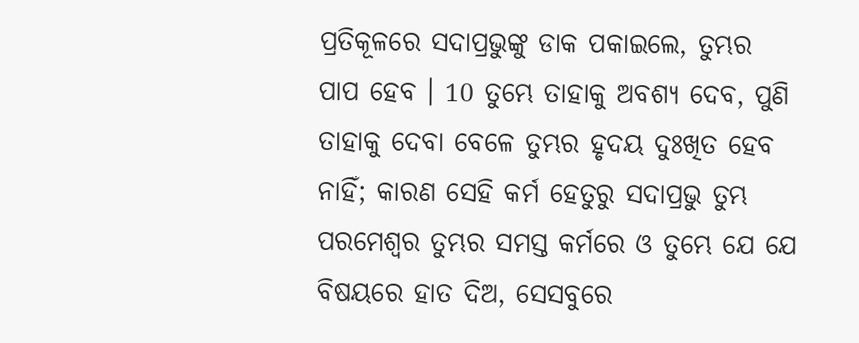ପ୍ରତିକୂଳରେ ସଦାପ୍ରଭୁଙ୍କୁ ଡାକ ପକାଇଲେ, ତୁମ୍ଭର ପାପ ହେବ । 10 ତୁମ୍ଭେ ତାହାକୁ ଅବଶ୍ୟ ଦେବ, ପୁଣି ତାହାକୁ ଦେବା ବେଳେ ତୁମ୍ଭର ହୃଦୟ ଦୁଃଖିତ ହେବ ନାହିଁ; କାରଣ ସେହି କର୍ମ ହେତୁରୁ ସଦାପ୍ରଭୁ ତୁମ୍ଭ ପରମେଶ୍ଵର ତୁମ୍ଭର ସମସ୍ତ କର୍ମରେ ଓ ତୁମ୍ଭେ ଯେ ଯେ ବିଷୟରେ ହାତ ଦିଅ, ସେସବୁରେ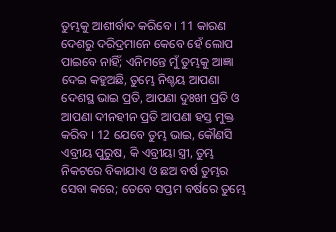ତୁମ୍ଭକୁ ଆଶୀର୍ବାଦ କରିବେ । 11 କାରଣ ଦେଶରୁ ଦରିଦ୍ରମାନେ କେବେ ହେଁ ଲୋପ ପାଇବେ ନାହିଁ; ଏନିମନ୍ତେ ମୁଁ ତୁମ୍ଭକୁ ଆଜ୍ଞା ଦେଇ କହୁଅଛି, ତୁମ୍ଭେ ନିଶ୍ଚୟ ଆପଣା ଦେଶସ୍ଥ ଭାଇ ପ୍ରତି, ଆପଣା ଦୁଃଖୀ ପ୍ରତି ଓ ଆପଣା ଦୀନହୀନ ପ୍ରତି ଆପଣା ହସ୍ତ ମୁକ୍ତ କରିବ । 12 ଯେବେ ତୁମ୍ଭ ଭାଇ, କୌଣସି ଏବ୍ରୀୟ ପୁରୁଷ, କି ଏବ୍ରୀୟା ସ୍ତ୍ରୀ, ତୁମ୍ଭ ନିକଟରେ ବିକାଯାଏ ଓ ଛଅ ବର୍ଷ ତୁମ୍ଭର ସେବା କରେ; ତେବେ ସପ୍ତମ ବର୍ଷରେ ତୁମ୍ଭେ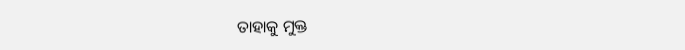ତାହାକୁ ମୁକ୍ତ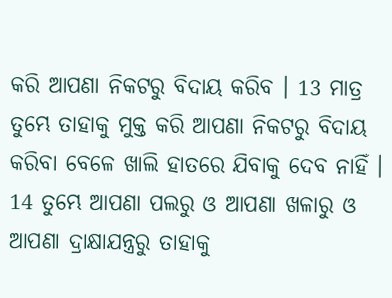କରି ଆପଣା ନିକଟରୁ ବିଦାୟ କରିବ । 13 ମାତ୍ର ତୁମ୍ଭେ ତାହାକୁ ମୁକ୍ତ କରି ଆପଣା ନିକଟରୁ ବିଦାୟ କରିବା ବେଳେ ଖାଲି ହାତରେ ଯିବାକୁ ଦେବ ନାହିଁ । 14 ତୁମ୍ଭେ ଆପଣା ପଲରୁ ଓ ଆପଣା ଖଳାରୁ ଓ ଆପଣା ଦ୍ରାକ୍ଷାଯନ୍ତ୍ରରୁ ତାହାକୁ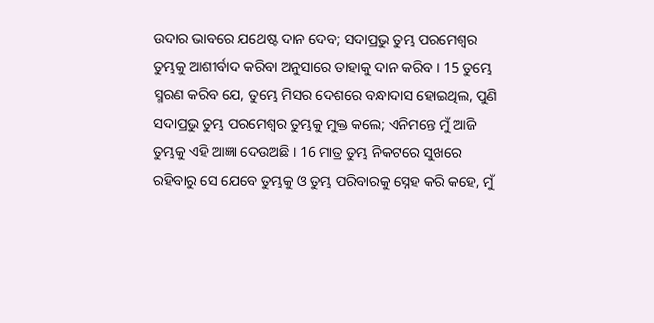ଉଦାର ଭାବରେ ଯଥେଷ୍ଟ ଦାନ ଦେବ; ସଦାପ୍ରଭୁ ତୁମ୍ଭ ପରମେଶ୍ଵର ତୁମ୍ଭକୁ ଆଶୀର୍ବାଦ କରିବା ଅନୁସାରେ ତାହାକୁ ଦାନ କରିବ । 15 ତୁମ୍ଭେ ସ୍ମରଣ କରିବ ଯେ, ତୁମ୍ଭେ ମିସର ଦେଶରେ ବନ୍ଧାଦାସ ହୋଇଥିଲ, ପୁଣି ସଦାପ୍ରଭୁ ତୁମ୍ଭ ପରମେଶ୍ଵର ତୁମ୍ଭକୁ ମୁକ୍ତ କଲେ; ଏନିମନ୍ତେ ମୁଁ ଆଜି ତୁମ୍ଭକୁ ଏହି ଆଜ୍ଞା ଦେଉଅଛି । 16 ମାତ୍ର ତୁମ୍ଭ ନିକଟରେ ସୁଖରେ ରହିବାରୁ ସେ ଯେବେ ତୁମ୍ଭକୁ ଓ ତୁମ୍ଭ ପରିବାରକୁ ସ୍ନେହ କରି କହେ, ମୁଁ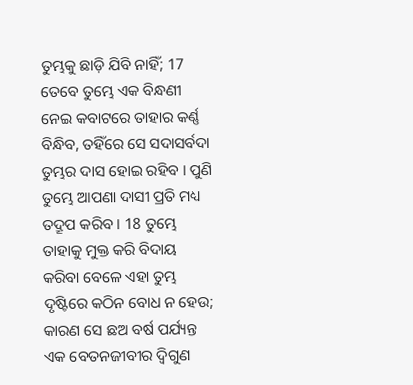ତୁମ୍ଭକୁ ଛାଡ଼ି ଯିବି ନାହିଁ; 17 ତେବେ ତୁମ୍ଭେ ଏକ ବିନ୍ଧଣୀ ନେଇ କବାଟରେ ତାହାର କର୍ଣ୍ଣ ବିନ୍ଧିବ, ତହିଁରେ ସେ ସଦାସର୍ବଦା ତୁମ୍ଭର ଦାସ ହୋଇ ରହିବ । ପୁଣି ତୁମ୍ଭେ ଆପଣା ଦାସୀ ପ୍ରତି ମଧ୍ୟ ତଦ୍ରୂପ କରିବ । 18 ତୁମ୍ଭେ ତାହାକୁ ମୁକ୍ତ କରି ବିଦାୟ କରିବା ବେଳେ ଏହା ତୁମ୍ଭ ଦୃଷ୍ଟିରେ କଠିନ ବୋଧ ନ ହେଉ; କାରଣ ସେ ଛଅ ବର୍ଷ ପର୍ଯ୍ୟନ୍ତ ଏକ ବେତନଜୀବୀର ଦ୍ଵିଗୁଣ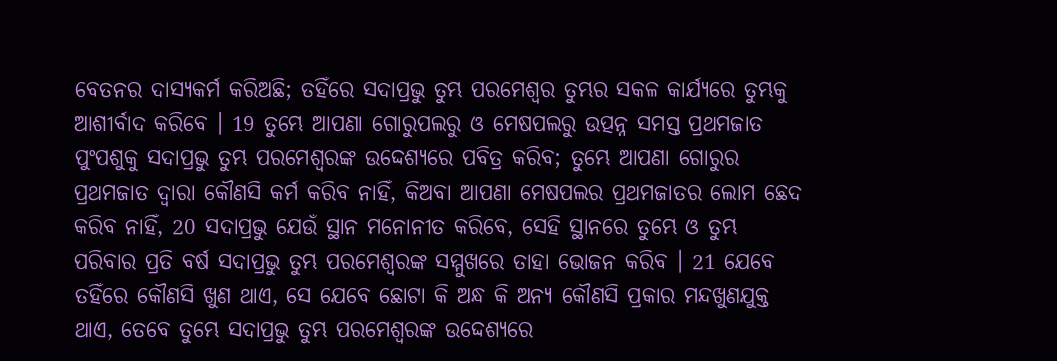ବେତନର ଦାସ୍ୟକର୍ମ କରିଅଛି; ତହିଁରେ ସଦାପ୍ରଭୁ ତୁମ୍ଭ ପରମେଶ୍ଵର ତୁମ୍ଭର ସକଳ କାର୍ଯ୍ୟରେ ତୁମ୍ଭକୁ ଆଶୀର୍ବାଦ କରିବେ । 19 ତୁମ୍ଭେ ଆପଣା ଗୋରୁପଲରୁ ଓ ମେଷପଲରୁ ଉତ୍ପନ୍ନ ସମସ୍ତ ପ୍ରଥମଜାତ ପୁଂପଶୁକୁ ସଦାପ୍ରଭୁ ତୁମ୍ଭ ପରମେଶ୍ଵରଙ୍କ ଉଦ୍ଦେଶ୍ୟରେ ପବିତ୍ର କରିବ; ତୁମ୍ଭେ ଆପଣା ଗୋରୁର ପ୍ରଥମଜାତ ଦ୍ଵାରା କୌଣସି କର୍ମ କରିବ ନାହିଁ, କିଅବା ଆପଣା ମେଷପଲର ପ୍ରଥମଜାତର ଲୋମ ଛେଦ କରିବ ନାହିଁ, 20 ସଦାପ୍ରଭୁ ଯେଉଁ ସ୍ଥାନ ମନୋନୀତ କରିବେ, ସେହି ସ୍ଥାନରେ ତୁମ୍ଭେ ଓ ତୁମ୍ଭ ପରିବାର ପ୍ରତି ବର୍ଷ ସଦାପ୍ରଭୁ ତୁମ୍ଭ ପରମେଶ୍ଵରଙ୍କ ସମ୍ମୁଖରେ ତାହା ଭୋଜନ କରିବ । 21 ଯେବେ ତହିଁରେ କୌଣସି ଖୁଣ ଥାଏ, ସେ ଯେବେ ଛୋଟା କି ଅନ୍ଧ କି ଅନ୍ୟ କୌଣସି ପ୍ରକାର ମନ୍ଦଖୁଣଯୁକ୍ତ ଥାଏ, ତେବେ ତୁମ୍ଭେ ସଦାପ୍ରଭୁ ତୁମ୍ଭ ପରମେଶ୍ଵରଙ୍କ ଉଦ୍ଦେଶ୍ୟରେ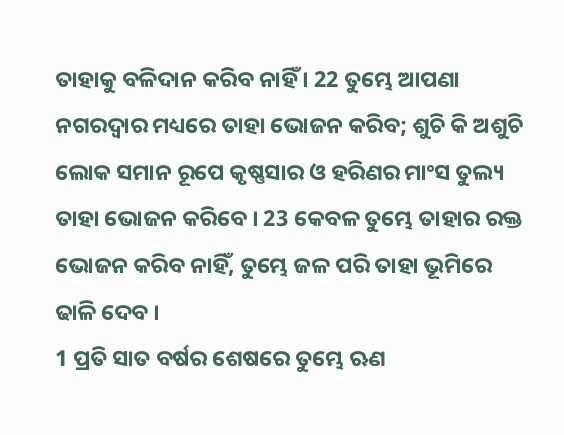ତାହାକୁ ବଳିଦାନ କରିବ ନାହିଁ । 22 ତୁମ୍ଭେ ଆପଣା ନଗରଦ୍ଵାର ମଧ୍ୟରେ ତାହା ଭୋଜନ କରିବ; ଶୁଚି କି ଅଶୁଚି ଲୋକ ସମାନ ରୂପେ କୃଷ୍ଣସାର ଓ ହରିଣର ମାଂସ ତୁଲ୍ୟ ତାହା ଭୋଜନ କରିବେ । 23 କେବଳ ତୁମ୍ଭେ ତାହାର ରକ୍ତ ଭୋଜନ କରିବ ନାହିଁ, ତୁମ୍ଭେ ଜଳ ପରି ତାହା ଭୂମିରେ ଢାଳି ଦେବ ।
1 ପ୍ରତି ସାତ ବର୍ଷର ଶେଷରେ ତୁମ୍ଭେ ଋଣ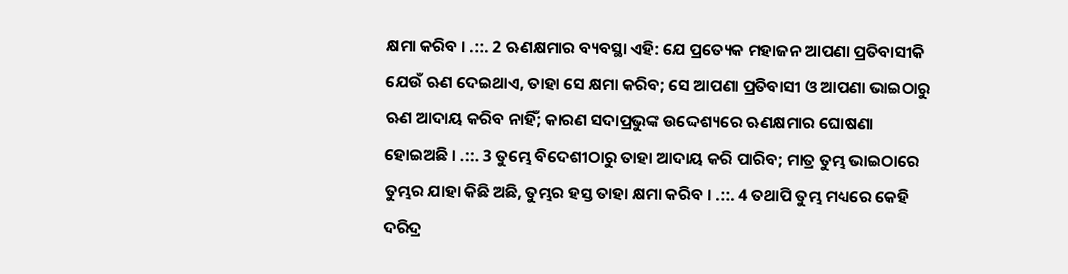କ୍ଷମା କରିବ । .::. 2 ଋଣକ୍ଷମାର ବ୍ୟବସ୍ଥା ଏହି: ଯେ ପ୍ରତ୍ୟେକ ମହାଜନ ଆପଣା ପ୍ରତିବାସୀକି ଯେଉଁ ଋଣ ଦେଇଥାଏ, ତାହା ସେ କ୍ଷମା କରିବ; ସେ ଆପଣା ପ୍ରତିବାସୀ ଓ ଆପଣା ଭାଇଠାରୁ ଋଣ ଆଦାୟ କରିବ ନାହିଁ; କାରଣ ସଦାପ୍ରଭୁଙ୍କ ଉଦ୍ଦେଶ୍ୟରେ ଋଣକ୍ଷମାର ଘୋଷଣା ହୋଇଅଛି । .::. 3 ତୁମ୍ଭେ ବିଦେଶୀଠାରୁ ତାହା ଆଦାୟ କରି ପାରିବ; ମାତ୍ର ତୁମ୍ଭ ଭାଇଠାରେ ତୁମ୍ଭର ଯାହା କିଛି ଅଛି, ତୁମ୍ଭର ହସ୍ତ ତାହା କ୍ଷମା କରିବ । .::. 4 ତଥାପି ତୁମ୍ଭ ମଧ୍ୟରେ କେହି ଦରିଦ୍ର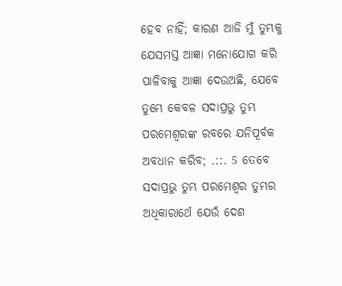ହେବ ନାହିଁ; କାରଣ ଆଜି ମୁଁ ତୁମ୍ଭକୁ ଯେସମସ୍ତ ଆଜ୍ଞା ମନୋଯୋଗ କରି ପାଳିବାକୁ ଆଜ୍ଞା ଦେଉଅଛି, ଯେବେ ତୁମ୍ଭେ କେବଳ ସଦାପ୍ରଭୁ ତୁମ୍ଭ ପରମେଶ୍ଵରଙ୍କ ରବରେ ଯନିପୂର୍ବକ ଅବଧାନ କରିବ; .::. 5 ତେବେ ସଦାପ୍ରଭୁ ତୁମ୍ଭ ପରମେଶ୍ଵର ତୁମ୍ଭର ଅଧିକାରାର୍ଥେ ଯେଉଁ ଦେଶ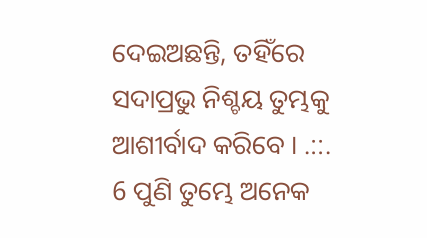ଦେଇଅଛନ୍ତି, ତହିଁରେ ସଦାପ୍ରଭୁ ନିଶ୍ଚୟ ତୁମ୍ଭକୁ ଆଶୀର୍ବାଦ କରିବେ । .::. 6 ପୁଣି ତୁମ୍ଭେ ଅନେକ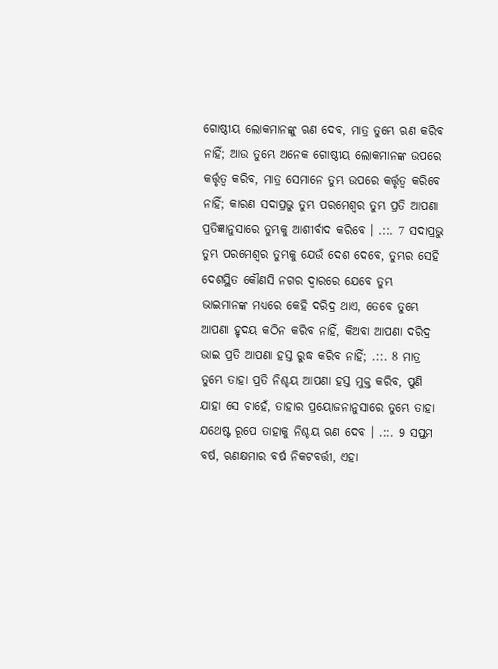ଗୋଷ୍ଠୀୟ ଲୋକମାନଙ୍କୁ ଋଣ ଦେବ, ମାତ୍ର ତୁମ୍ଭେ ଋଣ କରିବ ନାହିଁ; ଆଉ ତୁମ୍ଭେ ଅନେକ ଗୋଷ୍ଠୀୟ ଲୋକମାନଙ୍କ ଉପରେ କର୍ତ୍ତୃତ୍ଵ କରିବ, ମାତ୍ର ସେମାନେ ତୁମ୍ଭ ଉପରେ କର୍ତ୍ତୃତ୍ଵ କରିବେ ନାହିଁ; କାରଣ ସଦାପ୍ରଭୁ ତୁମ୍ଭ ପରମେଶ୍ଵର ତୁମ୍ଭ ପ୍ରତି ଆପଣା ପ୍ରତିଜ୍ଞାନୁସାରେ ତୁମ୍ଭକୁ ଆଶୀର୍ବାଦ କରିବେ । .::. 7 ସଦାପ୍ରଭୁ ତୁମ୍ଭ ପରମେଶ୍ଵର ତୁମ୍ଭକୁ ଯେଉଁ ଦେଶ ଦେବେ, ତୁମ୍ଭର ସେହି ଦେଶସ୍ଥିତ କୌଣସି ନଗର ଦ୍ଵାରରେ ଯେବେ ତୁମ୍ଭ ଭାଇମାନଙ୍କ ମଧ୍ୟରେ କେହି ଦରିଦ୍ର ଥାଏ, ତେବେ ତୁମ୍ଭେ ଆପଣା ହୃଦୟ କଠିନ କରିବ ନାହିଁ, କିଅବା ଆପଣା ଦରିଦ୍ର ଭାଇ ପ୍ରତି ଆପଣା ହସ୍ତ ରୁଦ୍ଧ କରିବ ନାହିଁ; .::. 8 ମାତ୍ର ତୁମ୍ଭେ ତାହା ପ୍ରତି ନିଶ୍ଚୟ ଆପଣା ହସ୍ତ ମୁକ୍ତ କରିବ, ପୁଣି ଯାହା ସେ ଚାହେଁ, ତାହାର ପ୍ରୟୋଜନାନୁସାରେ ତୁମ୍ଭେ ତାହା ଯଥେଷ୍ଟ ରୂପେ ତାହାକୁ ନିଶ୍ଚୟ ଋଣ ଦେବ । .::. 9 ସପ୍ତମ ବର୍ଷ, ଋଣକ୍ଷମାର ବର୍ଷ ନିକଟବର୍ତ୍ତୀ, ଏହା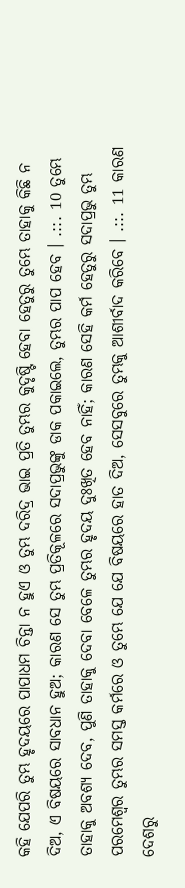କହି ଯେପରି ତୁମ୍ଭ ହୃଦୟରେ ପାପାଧମ ଚିନ୍ତା ନ ହୁଏ ଓ ତୁମ୍ଭ ଦରିଦ୍ର ଭାଇ ପ୍ରତି ତୁମ୍ଭର କୁଦୃଷ୍ଟି ହେବା ହେତୁରୁ ତୁମ୍ଭେ ତାହାକୁ କିଛି ନ ଦିଅ, ଏ ବିଷୟରେ ସାବଧାନ ହୁଅ; କାରଣ ସେ ତୁମ୍ଭ ପ୍ରତିକୂଳରେ ସଦାପ୍ରଭୁଙ୍କୁ ଡାକ ପକାଇଲେ, ତୁମ୍ଭର ପାପ ହେବ । .::. 10 ତୁମ୍ଭେ ତାହାକୁ ଅବଶ୍ୟ ଦେବ, ପୁଣି ତାହାକୁ ଦେବା ବେଳେ ତୁମ୍ଭର ହୃଦୟ ଦୁଃଖିତ ହେବ ନାହିଁ; କାରଣ ସେହି କର୍ମ ହେତୁରୁ ସଦାପ୍ରଭୁ ତୁମ୍ଭ ପରମେଶ୍ଵର ତୁମ୍ଭର ସମସ୍ତ କର୍ମରେ ଓ ତୁମ୍ଭେ ଯେ ଯେ ବିଷୟରେ ହାତ ଦିଅ, ସେସବୁରେ ତୁମ୍ଭକୁ ଆଶୀର୍ବାଦ କରିବେ । .::. 11 କାରଣ ଦେଶରୁ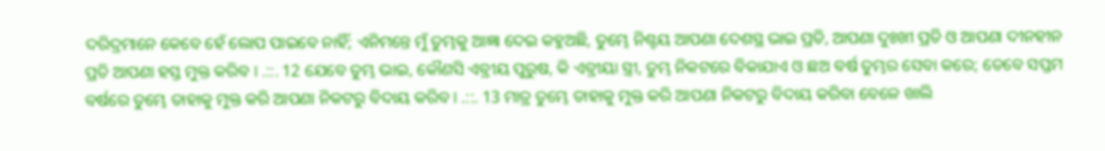ଦରିଦ୍ରମାନେ କେବେ ହେଁ ଲୋପ ପାଇବେ ନାହିଁ; ଏନିମନ୍ତେ ମୁଁ ତୁମ୍ଭକୁ ଆଜ୍ଞା ଦେଇ କହୁଅଛି, ତୁମ୍ଭେ ନିଶ୍ଚୟ ଆପଣା ଦେଶସ୍ଥ ଭାଇ ପ୍ରତି, ଆପଣା ଦୁଃଖୀ ପ୍ରତି ଓ ଆପଣା ଦୀନହୀନ ପ୍ରତି ଆପଣା ହସ୍ତ ମୁକ୍ତ କରିବ । .::. 12 ଯେବେ ତୁମ୍ଭ ଭାଇ, କୌଣସି ଏବ୍ରୀୟ ପୁରୁଷ, କି ଏବ୍ରୀୟା ସ୍ତ୍ରୀ, ତୁମ୍ଭ ନିକଟରେ ବିକାଯାଏ ଓ ଛଅ ବର୍ଷ ତୁମ୍ଭର ସେବା କରେ; ତେବେ ସପ୍ତମ ବର୍ଷରେ ତୁମ୍ଭେ ତାହାକୁ ମୁକ୍ତ କରି ଆପଣା ନିକଟରୁ ବିଦାୟ କରିବ । .::. 13 ମାତ୍ର ତୁମ୍ଭେ ତାହାକୁ ମୁକ୍ତ କରି ଆପଣା ନିକଟରୁ ବିଦାୟ କରିବା ବେଳେ ଖାଲି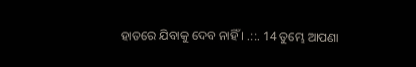ହାତରେ ଯିବାକୁ ଦେବ ନାହିଁ । .::. 14 ତୁମ୍ଭେ ଆପଣା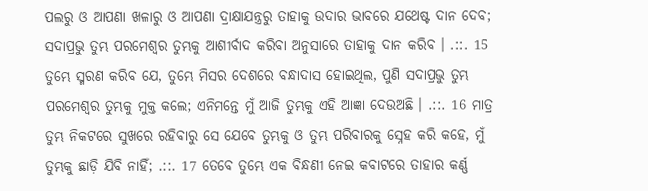ପଲରୁ ଓ ଆପଣା ଖଳାରୁ ଓ ଆପଣା ଦ୍ରାକ୍ଷାଯନ୍ତ୍ରରୁ ତାହାକୁ ଉଦାର ଭାବରେ ଯଥେଷ୍ଟ ଦାନ ଦେବ; ସଦାପ୍ରଭୁ ତୁମ୍ଭ ପରମେଶ୍ଵର ତୁମ୍ଭକୁ ଆଶୀର୍ବାଦ କରିବା ଅନୁସାରେ ତାହାକୁ ଦାନ କରିବ । .::. 15 ତୁମ୍ଭେ ସ୍ମରଣ କରିବ ଯେ, ତୁମ୍ଭେ ମିସର ଦେଶରେ ବନ୍ଧାଦାସ ହୋଇଥିଲ, ପୁଣି ସଦାପ୍ରଭୁ ତୁମ୍ଭ ପରମେଶ୍ଵର ତୁମ୍ଭକୁ ମୁକ୍ତ କଲେ; ଏନିମନ୍ତେ ମୁଁ ଆଜି ତୁମ୍ଭକୁ ଏହି ଆଜ୍ଞା ଦେଉଅଛି । .::. 16 ମାତ୍ର ତୁମ୍ଭ ନିକଟରେ ସୁଖରେ ରହିବାରୁ ସେ ଯେବେ ତୁମ୍ଭକୁ ଓ ତୁମ୍ଭ ପରିବାରକୁ ସ୍ନେହ କରି କହେ, ମୁଁ ତୁମ୍ଭକୁ ଛାଡ଼ି ଯିବି ନାହିଁ; .::. 17 ତେବେ ତୁମ୍ଭେ ଏକ ବିନ୍ଧଣୀ ନେଇ କବାଟରେ ତାହାର କର୍ଣ୍ଣ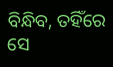ବିନ୍ଧିବ, ତହିଁରେ ସେ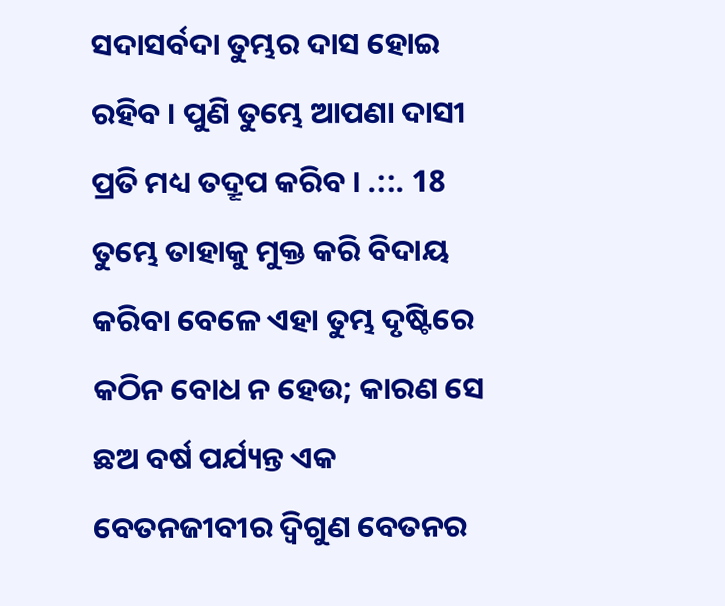ସଦାସର୍ବଦା ତୁମ୍ଭର ଦାସ ହୋଇ ରହିବ । ପୁଣି ତୁମ୍ଭେ ଆପଣା ଦାସୀ ପ୍ରତି ମଧ୍ୟ ତଦ୍ରୂପ କରିବ । .::. 18 ତୁମ୍ଭେ ତାହାକୁ ମୁକ୍ତ କରି ବିଦାୟ କରିବା ବେଳେ ଏହା ତୁମ୍ଭ ଦୃଷ୍ଟିରେ କଠିନ ବୋଧ ନ ହେଉ; କାରଣ ସେ ଛଅ ବର୍ଷ ପର୍ଯ୍ୟନ୍ତ ଏକ ବେତନଜୀବୀର ଦ୍ଵିଗୁଣ ବେତନର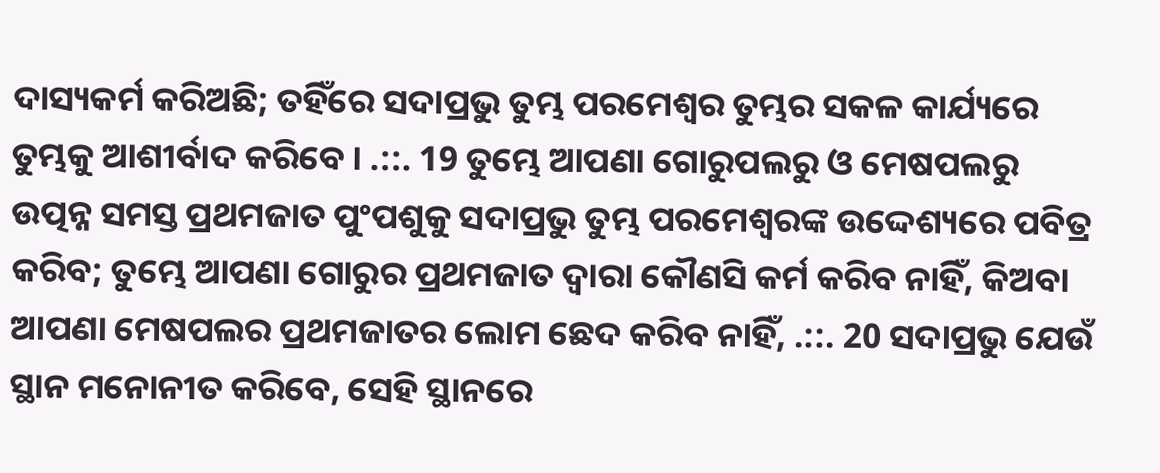ଦାସ୍ୟକର୍ମ କରିଅଛି; ତହିଁରେ ସଦାପ୍ରଭୁ ତୁମ୍ଭ ପରମେଶ୍ଵର ତୁମ୍ଭର ସକଳ କାର୍ଯ୍ୟରେ ତୁମ୍ଭକୁ ଆଶୀର୍ବାଦ କରିବେ । .::. 19 ତୁମ୍ଭେ ଆପଣା ଗୋରୁପଲରୁ ଓ ମେଷପଲରୁ ଉତ୍ପନ୍ନ ସମସ୍ତ ପ୍ରଥମଜାତ ପୁଂପଶୁକୁ ସଦାପ୍ରଭୁ ତୁମ୍ଭ ପରମେଶ୍ଵରଙ୍କ ଉଦ୍ଦେଶ୍ୟରେ ପବିତ୍ର କରିବ; ତୁମ୍ଭେ ଆପଣା ଗୋରୁର ପ୍ରଥମଜାତ ଦ୍ଵାରା କୌଣସି କର୍ମ କରିବ ନାହିଁ, କିଅବା ଆପଣା ମେଷପଲର ପ୍ରଥମଜାତର ଲୋମ ଛେଦ କରିବ ନାହିଁ, .::. 20 ସଦାପ୍ରଭୁ ଯେଉଁ ସ୍ଥାନ ମନୋନୀତ କରିବେ, ସେହି ସ୍ଥାନରେ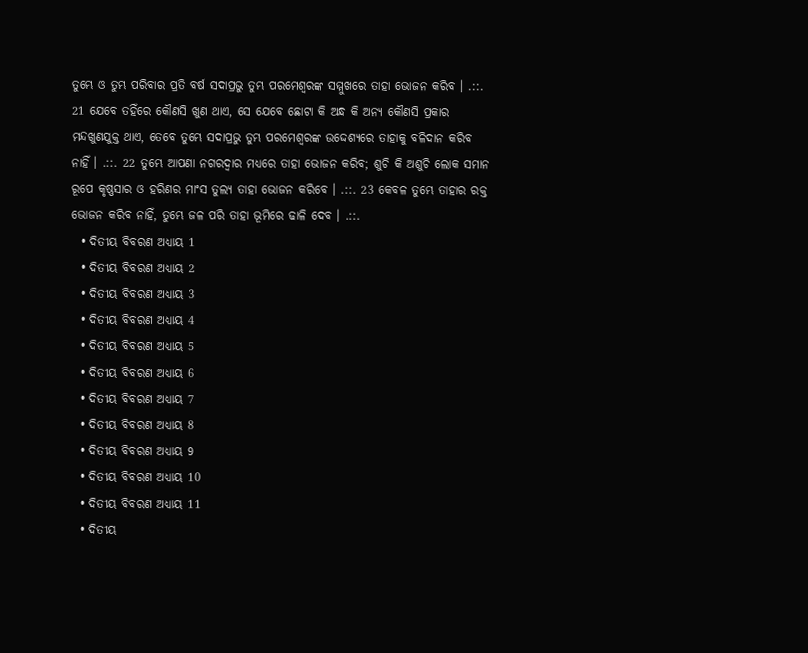ତୁମ୍ଭେ ଓ ତୁମ୍ଭ ପରିବାର ପ୍ରତି ବର୍ଷ ସଦାପ୍ରଭୁ ତୁମ୍ଭ ପରମେଶ୍ଵରଙ୍କ ସମ୍ମୁଖରେ ତାହା ଭୋଜନ କରିବ । .::. 21 ଯେବେ ତହିଁରେ କୌଣସି ଖୁଣ ଥାଏ, ସେ ଯେବେ ଛୋଟା କି ଅନ୍ଧ କି ଅନ୍ୟ କୌଣସି ପ୍ରକାର ମନ୍ଦଖୁଣଯୁକ୍ତ ଥାଏ, ତେବେ ତୁମ୍ଭେ ସଦାପ୍ରଭୁ ତୁମ୍ଭ ପରମେଶ୍ଵରଙ୍କ ଉଦ୍ଦେଶ୍ୟରେ ତାହାକୁ ବଳିଦାନ କରିବ ନାହିଁ । .::. 22 ତୁମ୍ଭେ ଆପଣା ନଗରଦ୍ଵାର ମଧ୍ୟରେ ତାହା ଭୋଜନ କରିବ; ଶୁଚି କି ଅଶୁଚି ଲୋକ ସମାନ ରୂପେ କୃଷ୍ଣସାର ଓ ହରିଣର ମାଂସ ତୁଲ୍ୟ ତାହା ଭୋଜନ କରିବେ । .::. 23 କେବଳ ତୁମ୍ଭେ ତାହାର ରକ୍ତ ଭୋଜନ କରିବ ନାହିଁ, ତୁମ୍ଭେ ଜଳ ପରି ତାହା ଭୂମିରେ ଢାଳି ଦେବ । .::.
  • ଦିତୀୟ ବିବରଣ ଅଧ୍ୟାୟ 1
  • ଦିତୀୟ ବିବରଣ ଅଧ୍ୟାୟ 2
  • ଦିତୀୟ ବିବରଣ ଅଧ୍ୟାୟ 3
  • ଦିତୀୟ ବିବରଣ ଅଧ୍ୟାୟ 4
  • ଦିତୀୟ ବିବରଣ ଅଧ୍ୟାୟ 5
  • ଦିତୀୟ ବିବରଣ ଅଧ୍ୟାୟ 6
  • ଦିତୀୟ ବିବରଣ ଅଧ୍ୟାୟ 7
  • ଦିତୀୟ ବିବରଣ ଅଧ୍ୟାୟ 8
  • ଦିତୀୟ ବିବରଣ ଅଧ୍ୟାୟ 9
  • ଦିତୀୟ ବିବରଣ ଅଧ୍ୟାୟ 10
  • ଦିତୀୟ ବିବରଣ ଅଧ୍ୟାୟ 11
  • ଦିତୀୟ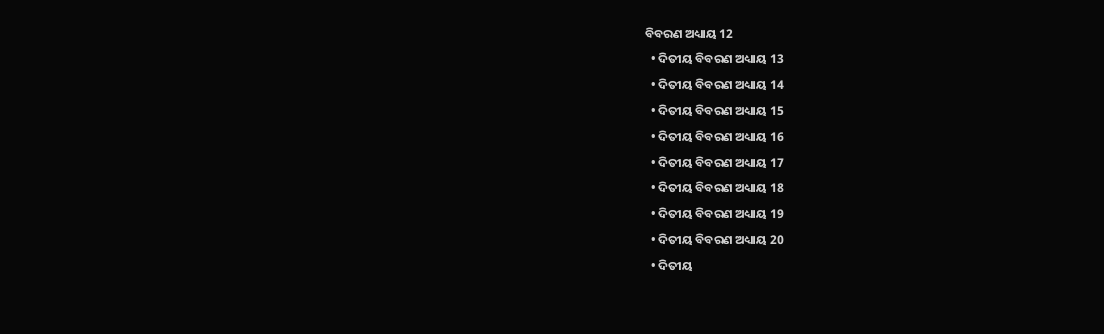ବିବରଣ ଅଧ୍ୟାୟ 12
  • ଦିତୀୟ ବିବରଣ ଅଧ୍ୟାୟ 13
  • ଦିତୀୟ ବିବରଣ ଅଧ୍ୟାୟ 14
  • ଦିତୀୟ ବିବରଣ ଅଧ୍ୟାୟ 15
  • ଦିତୀୟ ବିବରଣ ଅଧ୍ୟାୟ 16
  • ଦିତୀୟ ବିବରଣ ଅଧ୍ୟାୟ 17
  • ଦିତୀୟ ବିବରଣ ଅଧ୍ୟାୟ 18
  • ଦିତୀୟ ବିବରଣ ଅଧ୍ୟାୟ 19
  • ଦିତୀୟ ବିବରଣ ଅଧ୍ୟାୟ 20
  • ଦିତୀୟ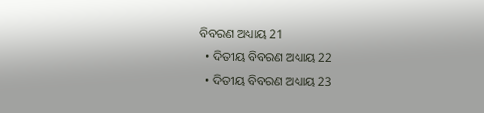ବିବରଣ ଅଧ୍ୟାୟ 21
  • ଦିତୀୟ ବିବରଣ ଅଧ୍ୟାୟ 22
  • ଦିତୀୟ ବିବରଣ ଅଧ୍ୟାୟ 23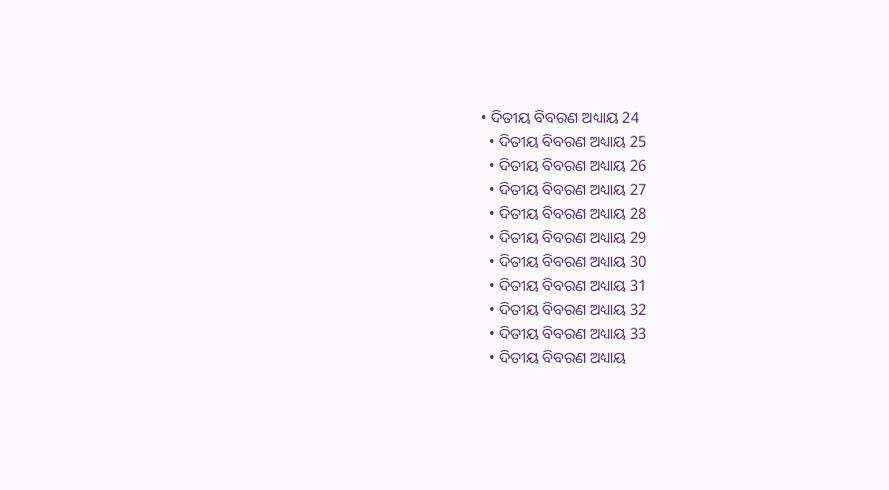• ଦିତୀୟ ବିବରଣ ଅଧ୍ୟାୟ 24
  • ଦିତୀୟ ବିବରଣ ଅଧ୍ୟାୟ 25
  • ଦିତୀୟ ବିବରଣ ଅଧ୍ୟାୟ 26
  • ଦିତୀୟ ବିବରଣ ଅଧ୍ୟାୟ 27
  • ଦିତୀୟ ବିବରଣ ଅଧ୍ୟାୟ 28
  • ଦିତୀୟ ବିବରଣ ଅଧ୍ୟାୟ 29
  • ଦିତୀୟ ବିବରଣ ଅଧ୍ୟାୟ 30
  • ଦିତୀୟ ବିବରଣ ଅଧ୍ୟାୟ 31
  • ଦିତୀୟ ବିବରଣ ଅଧ୍ୟାୟ 32
  • ଦିତୀୟ ବିବରଣ ଅଧ୍ୟାୟ 33
  • ଦିତୀୟ ବିବରଣ ଅଧ୍ୟାୟ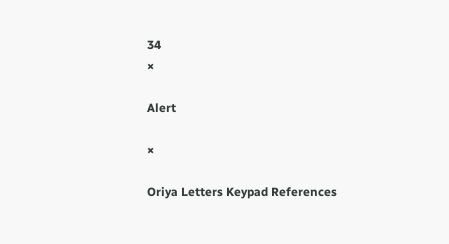34
×

Alert

×

Oriya Letters Keypad References